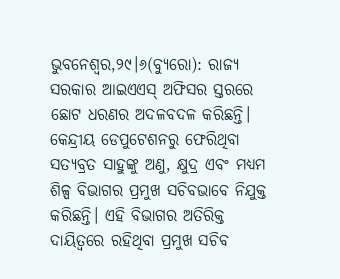ଭୁବନେଶ୍ୱର,୨୯।୬(ବ୍ୟୁରୋ): ରାଜ୍ୟ ସରକାର ଆଇଏଏସ୍ ଅଫିସର ସ୍ତରରେ ଛୋଟ ଧରଣର ଅଦଳବଦଳ କରିଛନ୍ତି। କେନ୍ଦ୍ରୀୟ ଡେପୁଟେଶନରୁ ଫେରିଥିବା ସତ୍ୟବ୍ରତ ସାହୁଙ୍କୁ ଅଣୁ, କ୍ଷୁଦ୍ର ଏବଂ ମଧ୍ୟମ ଶିଳ୍ପ ବିଭାଗର ପ୍ରମୁଖ ସଚିବଭାବେ ନିଯୁକ୍ତ କରିଛନ୍ତି। ଏହି ବିଭାଗର ଅତିରିକ୍ତ ଦାୟିତ୍ୱରେ ରହିଥିବା ପ୍ରମୁଖ ସଚିବ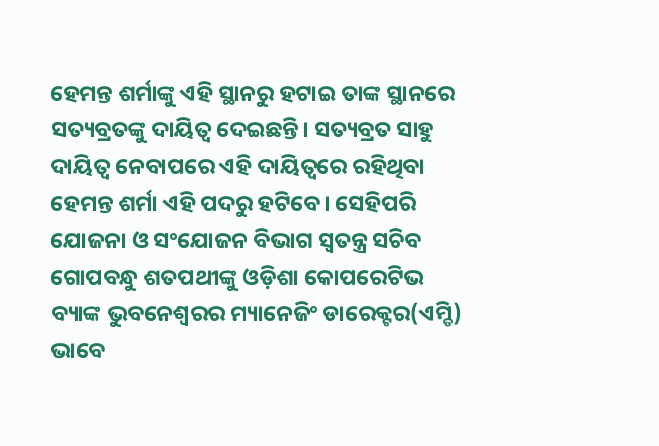ହେମନ୍ତ ଶର୍ମାଙ୍କୁ ଏହି ସ୍ଥାନରୁ ହଟାଇ ତାଙ୍କ ସ୍ଥାନରେ ସତ୍ୟବ୍ରତଙ୍କୁ ଦାୟିତ୍ୱ ଦେଇଛନ୍ତି। ସତ୍ୟବ୍ରତ ସାହୁ ଦାୟିତ୍ୱ ନେବାପରେ ଏହି ଦାୟିତ୍ୱରେ ରହିଥିବା ହେମନ୍ତ ଶର୍ମା ଏହି ପଦରୁ ହଟିବେ। ସେହିପରି ଯୋଜନା ଓ ସଂଯୋଜନ ବିଭାଗ ସ୍ବତନ୍ତ୍ର ସଚିବ ଗୋପବନ୍ଧୁ ଶତପଥୀଙ୍କୁ ଓଡ଼ିଶା କୋପରେଟିଭ ବ୍ୟାଙ୍କ ଭୁବନେଶ୍ୱରର ମ୍ୟାନେଜିଂ ଡାରେକ୍ଟର(ଏମ୍ଡି) ଭାବେ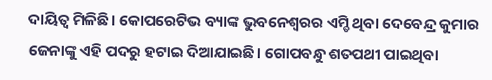ଦାୟିତ୍ୱ ମିଳିଛି। କୋପରେଟିଭ ବ୍ୟାଙ୍କ ଭୁବନେଶ୍ୱରର ଏମ୍ଡି ଥିବା ଦେବେନ୍ଦ୍ର କୁମାର ଜେନାଙ୍କୁ ଏହି ପଦରୁ ହଟାଇ ଦିଆଯାଇଛି। ଗୋପବନ୍ଧୁ ଶତପଥୀ ପାଇଥିବା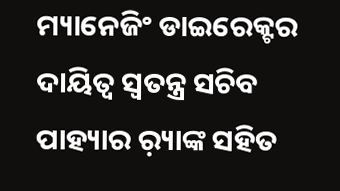ମ୍ୟାନେଜିଂ ଡାଇରେକ୍ଟର ଦାୟିତ୍ୱ ସ୍ବତନ୍ତ୍ର ସଚିବ ପାହ୍ୟାର ର଼୍ୟାଙ୍କ ସହିତ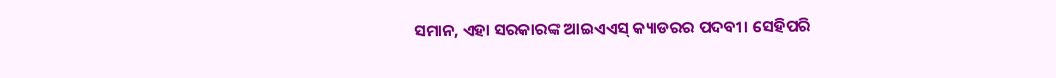ସମାନ, ଏହା ସରକାରଙ୍କ ଆଇଏଏସ୍ କ୍ୟାଡରର ପଦବୀ। ସେହିପରି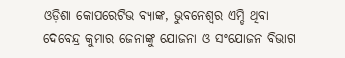ଓଡ଼ିଶା କୋପରେଟିଭ ବ୍ୟାଙ୍କ, ଭୁବନେଶ୍ୱର ଏମ୍ଡି ଥିବା ଦେବେନ୍ଦ୍ର କୁମାର ଜେନାଙ୍କୁ ଯୋଜନା ଓ ସଂଯୋଜନ ବିଭାଗ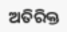ଅତିରିକ୍ତ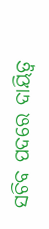ସଚିବ ପଦରେ ଦାୟିତ୍ୱ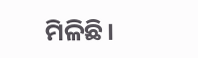ମିଳିଛି।